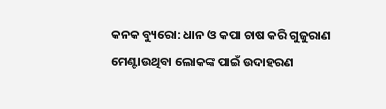କନକ ବ୍ୟୁରୋ: ଧାନ ଓ କପା ଚାଷ କରି ଗୁଜୁରାଣ ମେଣ୍ଟାଉଥିବା ଲୋକଙ୍କ ପାଇଁ ଉଦାହରଣ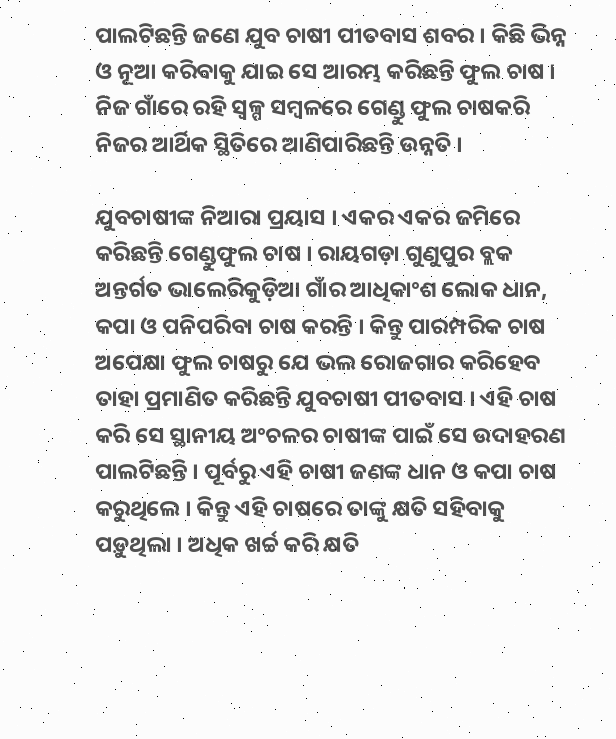ପାଲଟିଛନ୍ତି ଜଣେ ଯୁବ ଚାଷୀ ପୀତବାସ ଶବର । କିଛି ଭିନ୍ନ ଓ ନୂଆ କରିବାକୁ ଯାଇ ସେ ଆରମ୍ଭ କରିଛନ୍ତି ଫୁଲ ଚାଷ । ନିଜ ଗାଁରେ ରହି ସ୍ୱଳ୍ପ ସମ୍ବଳରେ ଗେଣ୍ଡୁ ଫୁଲ ଚାଷକରି ନିଜର ଆର୍ଥିକ ସ୍ଥିତିରେ ଆଣିପାରିଛନ୍ତି ଉନ୍ନତି ।

ଯୁବଚାଷୀଙ୍କ ନିଆରା ପ୍ରୟାସ । ଏକର ଏକର ଜମିରେ କରିଛନ୍ତି ଗେଣ୍ଡୁଫୁଲ ଚାଷ । ରାୟଗଡ଼ା ଗୁଣୁପୁର ବ୍ଲକ ଅନ୍ତର୍ଗତ ଭାଲେରିକୁଡ଼ିଆ ଗାଁର ଆଧିକାଂଶ ଲୋକ ଧାନ, କପା ଓ ପନିପରିବା ଚାଷ କରନ୍ତି । କିନ୍ତୁ ପାରମ୍ପରିକ ଚାଷ ଅପେକ୍ଷା ଫୁଲ ଚାଷରୁ ଯେ ଭଲ ରୋଜଗାର କରିହେବ ତାହା ପ୍ରମାଣିତ କରିଛନ୍ତି ଯୁବଚାଷୀ ପୀତବାସ । ଏହି ଚାଷ କରି ସେ ସ୍ଥାନୀୟ ଅଂଚଳର ଚାଷୀଙ୍କ ପାଇଁ ସେ ଉଦାହରଣ ପାଲଟିଛନ୍ତି । ପୂର୍ବରୁ ଏହି ଚାଷୀ ଜଣଙ୍କ ଧାନ ଓ କପା ଚାଷ କରୁଥିଲେ । କିନ୍ତୁ ଏହି ଚାଷରେ ତାଙ୍କୁ କ୍ଷତି ସହିବାକୁ ପଡ଼ୁଥିଲା । ଅଧିକ ଖର୍ଚ୍ଚ କରି କ୍ଷତି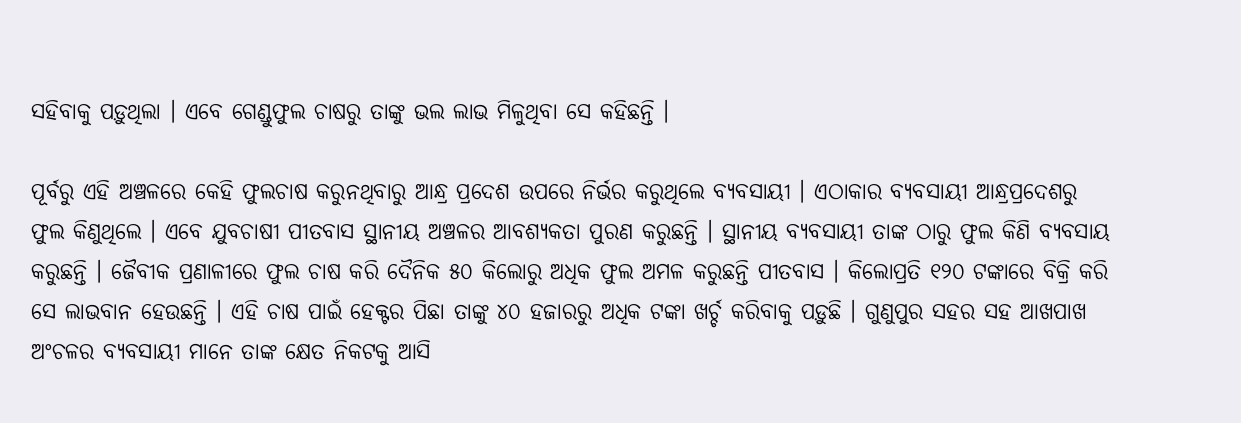ସହିବାକୁ ପଡ଼ୁଥିଲା । ଏବେ ଗେଣ୍ଡୁଫୁଲ ଚାଷରୁ ତାଙ୍କୁ ଭଲ ଲାଭ ମିଳୁଥିବା ସେ କହିଛନ୍ତି ।

ପୂର୍ବରୁ ଏହି ଅଞ୍ଚଳରେ କେହି ଫୁଲଚାଷ କରୁନଥିବାରୁ ଆନ୍ଧ୍ର ପ୍ରଦେଶ ଉପରେ ନିର୍ଭର କରୁଥିଲେ ବ୍ୟବସାୟୀ । ଏଠାକାର ବ୍ୟବସାୟୀ ଆନ୍ଧ୍ରପ୍ରଦେଶରୁ ଫୁଲ କିଣୁଥିଲେ । ଏବେ ଯୁବଚାଷୀ ପୀତବାସ ସ୍ଥାନୀୟ ଅଞ୍ଚଳର ଆବଶ୍ୟକତା ପୁରଣ କରୁଛନ୍ତି । ସ୍ଥାନୀୟ ବ୍ୟବସାୟୀ ତାଙ୍କ ଠାରୁ ଫୁଲ କିଣି ବ୍ୟବସାୟ କରୁଛନ୍ତି । ଜୈବୀକ ପ୍ରଣାଳୀରେ ଫୁଲ ଚାଷ କରି ଦୈନିକ ୫୦ କିଲୋରୁ ଅଧିକ ଫୁଲ ଅମଳ କରୁଛନ୍ତି ପୀତବାସ । କିଲୋପ୍ରତି ୧୨୦ ଟଙ୍କାରେ ବିକ୍ରି କରି ସେ ଲାଭବାନ ହେଉଛନ୍ତି । ଏହି ଚାଷ ପାଇଁ ହେକ୍ଟର ପିଛା ତାଙ୍କୁ ୪୦ ହଜାରରୁ ଅଧିକ ଟଙ୍କା ଖର୍ଚ୍ଚ କରିବାକୁ ପଡ଼ୁଛି । ଗୁଣୁପୁର ସହର ସହ ଆଖପାଖ ଅଂଚଳର ବ୍ୟବସାୟୀ ମାନେ ତାଙ୍କ କ୍ଷେତ ନିକଟକୁ ଆସି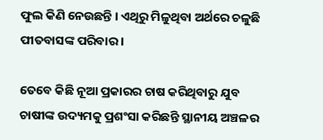ଫୁଲ କିଣି ନେଉଛନ୍ତି । ଏଥିରୁ ମିଳୁଥିବା ଅର୍ଥରେ ଚଳୁଛି ପୀତବାସଙ୍କ ପରିବାର ।

ତେବେ କିଛି ନୂଆ ପ୍ରକାରର ଚାଷ କରିଥିବାରୁ ଯୁବ ଚାଷୀଙ୍କ ଉଦ୍ୟମକୁ ପ୍ରଶଂସା କରିଛନ୍ତି ସ୍ଥାନୀୟ ଅଞ୍ଚଳର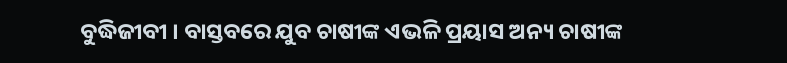ବୁଦ୍ଧିଜୀବୀ । ବାସ୍ତବରେ ଯୁବ ଚାଷୀଙ୍କ ଏଭଳି ପ୍ରୟାସ ଅନ୍ୟ ଚାଷୀଙ୍କ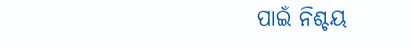ପାଇଁ ନିଶ୍ଚୟ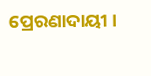ପ୍ରେରଣାଦାୟୀ ।